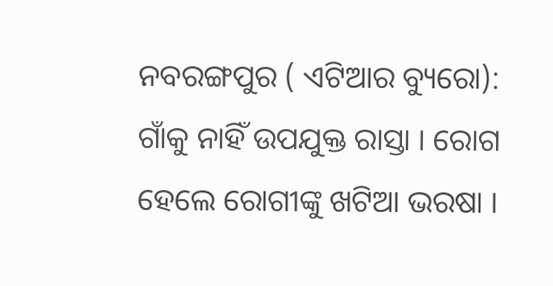ନବରଙ୍ଗପୁର ( ଏଟିଆର ବ୍ୟୁରୋ): ଗାଁକୁ ନାହିଁ ଉପଯୁକ୍ତ ରାସ୍ତା । ରୋଗ ହେଲେ ରୋଗୀଙ୍କୁ ଖଟିଆ ଭରଷା ।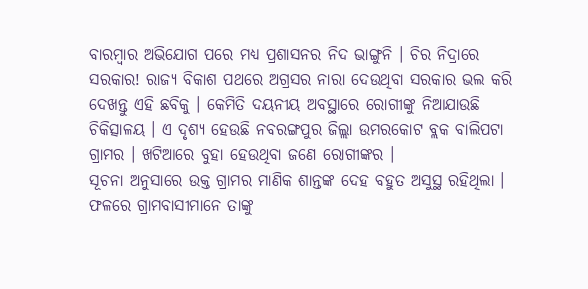ବାରମ୍ବାର ଅଭିଯୋଗ ପରେ ମଧ୍ୟ ପ୍ରଶାସନର ନିଦ ଭାଙ୍ଗୁନି । ଚିର ନିଦ୍ରାରେ ସରକାର! ରାଜ୍ୟ ବିକାଶ ପଥରେ ଅଗ୍ରସର ନାରା ଦେଉଥିବା ସରକାର ଭଲ କରି ଦେଖନ୍ତୁ ଏହି ଛବିକୁ । କେମିତି ଦୟନୀୟ ଅବସ୍ଥାରେ ରୋଗୀଙ୍କୁ ନିଆଯାଉଛି ଚିକିତ୍ସାଳୟ । ଏ ଦୃଶ୍ୟ ହେଉଛି ନବରଙ୍ଗପୁର ଜିଲ୍ଲା ଉମରକୋଟ ବ୍ଲକ ବାଲିପଟା ଗ୍ରାମର । ଖଟିଆରେ ବୁହା ହେଉଥିବା ଜଣେ ରୋଗୀଙ୍କର ।
ସୂଚନା ଅନୁସାରେ ଉକ୍ତ ଗ୍ରାମର ମାଣିକ ଶାନ୍ତଙ୍କ ଦେହ ବହୁତ ଅସୁସ୍ଥ ରହିଥିଲା । ଫଳରେ ଗ୍ରାମବାସୀମାନେ ତାଙ୍କୁ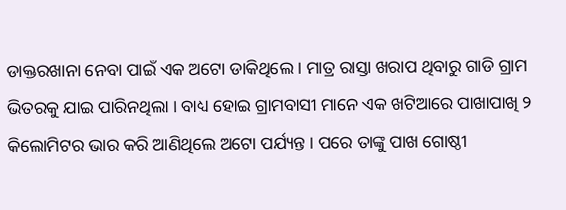ଡାକ୍ତରଖାନା ନେବା ପାଇଁ ଏକ ଅଟୋ ଡାକିଥିଲେ । ମାତ୍ର ରାସ୍ତା ଖରାପ ଥିବାରୁ ଗାଡି ଗ୍ରାମ ଭିତରକୁ ଯାଇ ପାରିନଥିଲା । ବାଧ୍ୟ ହୋଇ ଗ୍ରାମବାସୀ ମାନେ ଏକ ଖଟିଆରେ ପାଖାପାଖି ୨ କିଲୋମିଟର ଭାର କରି ଆଣିଥିଲେ ଅଟୋ ପର୍ଯ୍ୟନ୍ତ । ପରେ ତାଙ୍କୁ ପାଖ ଗୋଷ୍ଠୀ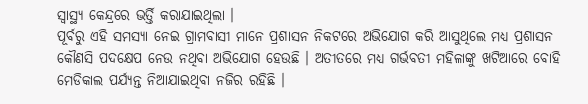ସ୍ୱାସ୍ଥ୍ୟ କେନ୍ଦ୍ରରେ ଭର୍ତ୍ତି କରାଯାଇଥିଲା ।
ପୂର୍ବରୁ ଏହି ସମସ୍ୟା ନେଇ ଗ୍ରାମବାସୀ ମାନେ ପ୍ରଶାସନ ନିକଟରେ ଅଭିଯୋଗ କରି ଆସୁଥିଲେ ମଧ୍ୟ ପ୍ରଶାସନ କୌଣସି ପଦକ୍ଷେପ ନେଉ ନଥିବା ଅଭିଯୋଗ ହେଉଛି । ଅତୀତରେ ମଧ୍ୟ ଗର୍ଭବତୀ ମହିଳାଙ୍କୁ ଖଟିଆରେ ବୋହି ମେଡିକାଲ ପର୍ଯ୍ୟନ୍ତ ନିଆଯାଇଥିବା ନଜିର ରହିଛି ।